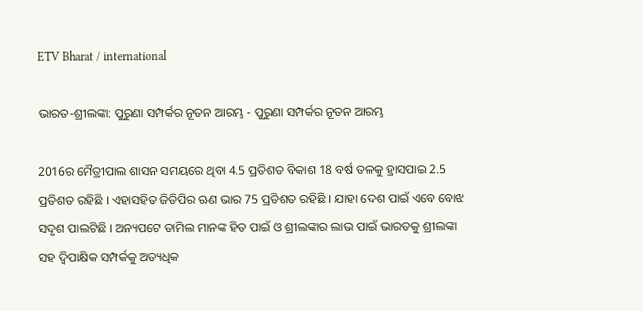ETV Bharat / international

ଭାରତ-ଶ୍ରୀଲଙ୍କା: ପୁରୁଣା ସମ୍ପର୍କର ନୂତନ ଆରମ୍ଭ - ପୁରୁଣା ସମ୍ପର୍କର ନୂତନ ଆରମ୍ଭ

2016ର ମୈତ୍ରୀପାଲ ଶାସନ ସମୟରେ ଥିବା 4.5 ପ୍ରତିଶତ ବିକାଶ 18 ବର୍ଷ ତଳକୁ ହ୍ରାସପାଇ 2.5 ପ୍ରତିଶତ ରହିଛି । ଏହାସହିତ ଜିଡିପିର ଋଣ ଭାର 75 ପ୍ରତିଶତ ରହିଛି । ଯାହା ଦେଶ ପାଇଁ ଏବେ ବୋଝ ସଦୃଶ ପାଲଟିଛି । ଅନ୍ୟପଟେ ତାମିଲ ମାନଙ୍କ ହିତ ପାଇଁ ଓ ଶ୍ରୀଲଙ୍କାର ଲାଭ ପାଇଁ ଭାରତକୁ ଶ୍ରୀଲଙ୍କା ସହ ଦ୍ବିପାକ୍ଷିକ ସମ୍ପର୍କକୁ ଅତ୍ୟଧିକ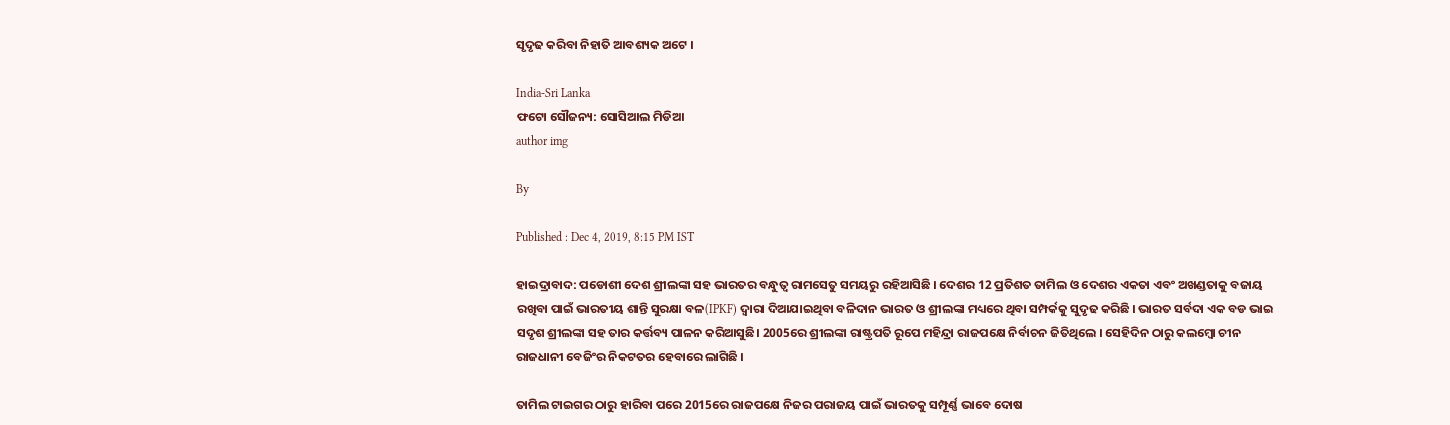ସୃଦୃଢ କରିବା ନିହାତି ଆବଶ୍ୟକ ଅଟେ ।

India-Sri Lanka
ଫଟୋ ସୌଜନ୍ୟ: ସୋସିଆଲ ମିଡିଆ
author img

By

Published : Dec 4, 2019, 8:15 PM IST

ହାଇଦ୍ରାବାଦ: ପଡୋଶୀ ଦେଶ ଶ୍ରୀଲଙ୍କା ସହ ଭାରତର ବନ୍ଧୁତ୍ବ ରାମସେତୁ ସମୟରୁ ରହିଆସିଛି । ଦେଶର 12 ପ୍ରତିଶତ ତାମିଲ ଓ ଦେଶର ଏକତା ଏବଂ ଅଖଣ୍ଡତାକୁ ବଜାୟ ରଖିବା ପାଇଁ ଭାରତୀୟ ଶାନ୍ତି ସୁରକ୍ଷା ବଳ(IPKF) ଦ୍ବାରା ଦିଆଯାଇଥିବା ବଳିଦାନ ଭାରତ ଓ ଶ୍ରୀଲଙ୍କା ମଧ୍ୟରେ ଥିବା ସମ୍ପର୍କକୁ ସୁଦୃଢ କରିଛି । ଭାରତ ସର୍ବଦା ଏକ ବଡ ଭାଇ ସଦୃଶ ଶ୍ରୀଲଙ୍କା ସହ ତାର କର୍ତ୍ତବ୍ୟ ପାଳନ କରିଆସୁଛି। 2005ରେ ଶ୍ରୀଲଙ୍କା ରାଷ୍ଟ୍ରପତି ରୂପେ ମହିନ୍ଦ୍ରା ରାଜପକ୍ଷେ ନିର୍ବାଚନ ଜିତିଥିଲେ । ସେହିଦିନ ଠାରୁ କଲମ୍ବୋ ଚୀନ ରାଜଧାନୀ ବେଜିଂର ନିକଟତର ହେବାରେ ଲାଗିଛି ।

ତାମିଲ ଟାଇଗର ଠାରୁ ହାରିବା ପରେ 2015ରେ ରାଜପକ୍ଷେ ନିଜର ପରାଜୟ ପାଇଁ ଭାରତକୁ ସମ୍ପୂର୍ଣ୍ଣ ଭାବେ ଦୋଷ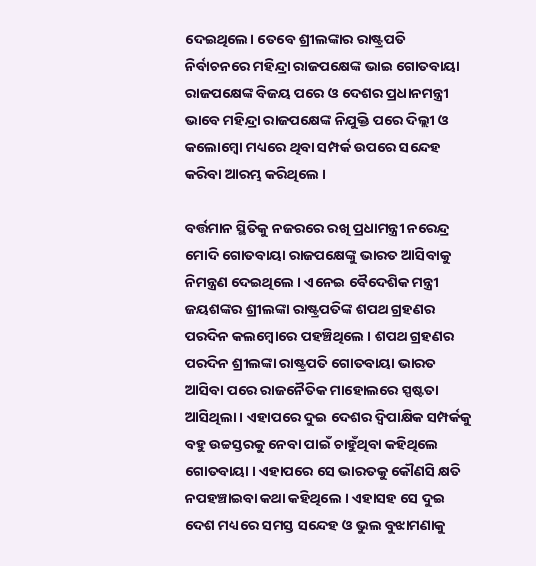ଦେଇଥିଲେ। ତେବେ ଶ୍ରୀଲଙ୍କାର ରାଷ୍ଟ୍ରପତି ନିର୍ବାଚନରେ ମହିନ୍ଦ୍ରା ରାଜପକ୍ଷେଙ୍କ ଭାଇ ଗୋତବାୟା ରାଜପକ୍ଷେଙ୍କ ବିଜୟ ପରେ ଓ ଦେଶର ପ୍ରଧାନମନ୍ତ୍ରୀ ଭାବେ ମହିନ୍ଦ୍ରା ରାଜପକ୍ଷେଙ୍କ ନିଯୁକ୍ତି ପରେ ଦିଲ୍ଲୀ ଓ କଲୋମ୍ବୋ ମଧ୍ୟରେ ଥିବା ସମ୍ପର୍କ ଉପରେ ସନ୍ଦେହ କରିବା ଆରମ୍ଭ କରିଥିଲେ ।

ବର୍ତ୍ତମାନ ସ୍ଥିତିକୁ ନଜରରେ ରଖି ପ୍ରଧାମନ୍ତ୍ରୀ ନରେନ୍ଦ୍ର ମୋଦି ଗୋତବାୟା ରାଜପକ୍ଷେଙ୍କୁ ଭାରତ ଆସିବାକୁ ନିମନ୍ତ୍ରଣ ଦେଇଥିଲେ । ଏନେଇ ବୈଦେଶିକ ମନ୍ତ୍ରୀ ଜୟଶଙ୍କର ଶ୍ରୀଲଙ୍କା ରାଷ୍ଟ୍ରପତିଙ୍କ ଶପଥ ଗ୍ରହଣର ପରଦିନ କଲମ୍ବୋରେ ପହଞ୍ଚିଥିଲେ । ଶପଥ ଗ୍ରହଣର ପରଦିନ ଶ୍ରୀଲଙ୍କା ରାଷ୍ଟ୍ରପତି ଗୋତବାୟା ଭାରତ ଆସିବା ପରେ ରାଜନୈତିକ ମାହୋଲରେ ସ୍ପଷ୍ଟତା ଆସିଥିଲା । ଏହାପରେ ଦୁଇ ଦେଶର ଦ୍ବିପାକ୍ଷିକ ସମ୍ପର୍କକୁ ବହୁ ଉଚ୍ଚସ୍ତରକୁ ନେବା ପାଇଁ ଚାହୁଁଥିବା କହିଥିଲେ ଗୋତବାୟା । ଏହାପରେ ସେ ଭାରତକୁ କୌଣସି କ୍ଷତି ନପହଞ୍ଚାଇବା କଥା କହିଥିଲେ । ଏହାସହ ସେ ଦୁଇ ଦେଶ ମଧ୍ୟରେ ସମସ୍ତ ସନ୍ଦେହ ଓ ଭୁଲ ବୁଝାମଣାକୁ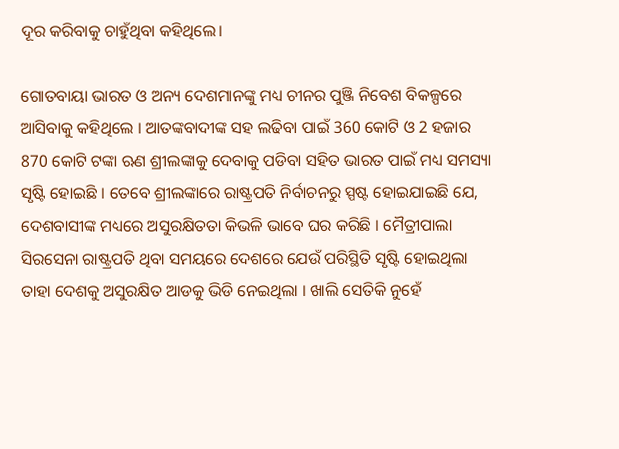ଦୂର କରିବାକୁ ଚାହୁଁଥିବା କହିଥିଲେ।

ଗୋତବାୟା ଭାରତ ଓ ଅନ୍ୟ ଦେଶମାନଙ୍କୁ ମଧ୍ୟ ଚୀନର ପୁଞ୍ଜି ନିବେଶ ବିକଳ୍ପରେ ଆସିବାକୁ କହିଥିଲେ । ଆତଙ୍କବାଦୀଙ୍କ ସହ ଲଢିବା ପାଇଁ 360 କୋଟି ଓ 2 ହଜାର 870 କୋଟି ଟଙ୍କା ଋଣ ଶ୍ରୀଲଙ୍କାକୁ ଦେବାକୁ ପଡିବା ସହିତ ଭାରତ ପାଇଁ ମଧ୍ୟ ସମସ୍ୟା ସୃଷ୍ଟି ହୋଇଛି । ତେବେ ଶ୍ରୀଲଙ୍କାରେ ରାଷ୍ଟ୍ରପତି ନିର୍ବାଚନରୁ ସ୍ପଷ୍ଟ ହୋଇଯାଇଛି ଯେ, ଦେଶବାସୀଙ୍କ ମଧ୍ୟରେ ଅସୁରକ୍ଷିତତା କିଭଳି ଭାବେ ଘର କରିଛି । ମୈତ୍ରୀପାଲା ସିରସେନା ରାଷ୍ଟ୍ରପତି ଥିବା ସମୟରେ ଦେଶରେ ଯେଉଁ ପରିସ୍ଥିତି ସୃଷ୍ଟି ହୋଇଥିଲା ତାହା ଦେଶକୁ ଅସୁରକ୍ଷିତ ଆଡକୁ ଭିଡି ନେଇଥିଲା । ଖାଲି ସେତିକି ନୁହେଁ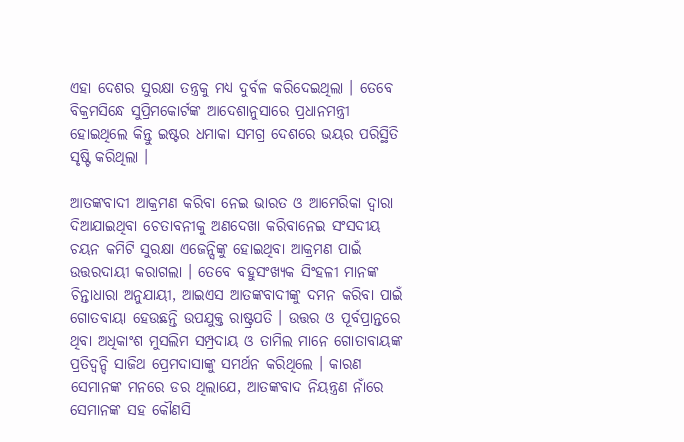ଏହା ଦେଶର ସୁରକ୍ଷା ତନ୍ତ୍ରକୁ ମଧ୍ୟ ଦୁର୍ବଳ କରିଦେଇଥିଲା । ତେବେ ବିକ୍ରମସିନ୍ଧେ ସୁପ୍ରିମକୋର୍ଟଙ୍କ ଆଦେଶାନୁସାରେ ପ୍ରଧାନମନ୍ତ୍ରୀ ହୋଇଥିଲେ କିନ୍ତୁ ଇଷ୍ଟର ଧମାକା ସମଗ୍ର ଦେଶରେ ଭୟର ପରିସ୍ଥିତି ସୃଷ୍ଟି କରିଥିଲା ।

ଆତଙ୍କବାଦୀ ଆକ୍ରମଣ କରିବା ନେଇ ଭାରତ ଓ ଆମେରିକା ଦ୍ବାରା ଦିଆଯାଇଥିବା ଚେତାବନୀକୁ ଅଣଦେଖା କରିବାନେଇ ସଂସଦୀୟ ଚୟନ କମିଟି ସୁରକ୍ଷା ଏଜେନ୍ସିଙ୍କୁ ହୋଇଥିବା ଆକ୍ରମଣ ପାଇଁ ଉତ୍ତରଦାୟୀ କରାଗଲା । ତେବେ ବହୁସଂଖ୍ୟକ ସିଂହଳୀ ମାନଙ୍କ ଚିନ୍ତାଧାରା ଅନୁଯାୟୀ, ଆଇଏସ ଆତଙ୍କବାଦୀଙ୍କୁ ଦମନ କରିବା ପାଇଁ ଗୋତବାୟା ହେଉଛନ୍ତି ଉପଯୁକ୍ତ ରାଷ୍ଟ୍ରପତି । ଉତ୍ତର ଓ ପୂର୍ବପ୍ରାନ୍ତରେ ଥିବା ଅଧିକାଂଶ ମୁସଲିମ ସମ୍ପ୍ରଦାୟ ଓ ତାମିଲ ମାନେ ଗୋତାବାୟଙ୍କ ପ୍ରତିଦ୍ବନ୍ଦି ସାଜିଥ ପ୍ରେମଦାସାଙ୍କୁ ସମର୍ଥନ କରିଥିଲେ । କାରଣ ସେମାନଙ୍କ ମନରେ ଡର ଥିଲାଯେ, ଆତଙ୍କବାଦ ନିୟନ୍ତ୍ରଣ ନାଁରେ ସେମାନଙ୍କ ସହ କୌଣସି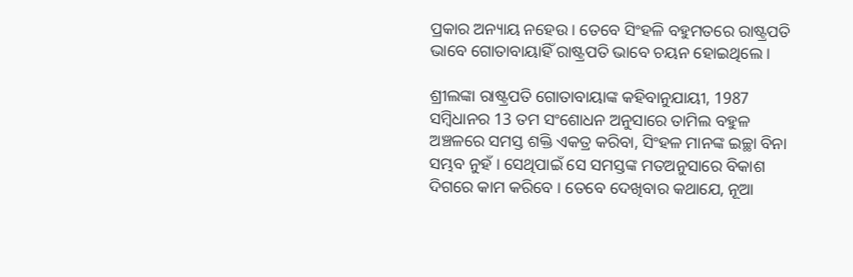ପ୍ରକାର ଅନ୍ୟାୟ ନହେଉ । ତେବେ ସିଂହଳି ବହୁମତରେ ରାଷ୍ଟ୍ରପତି ଭାବେ ଗୋତାବାୟାହିଁ ରାଷ୍ଟ୍ରପତି ଭାବେ ଚୟନ ହୋଇଥିଲେ ।

ଶ୍ରୀଲଙ୍କା ରାଷ୍ଟ୍ରପତି ଗୋତାବାୟାଙ୍କ କହିବାନୁଯାୟୀ, 1987 ସମ୍ବିଧାନର 13 ତମ ସଂଶୋଧନ ଅନୁସାରେ ତାମିଲ ବହୁଳ ଅଞ୍ଚଳରେ ସମସ୍ତ ଶକ୍ତି ଏକତ୍ର କରିବା, ସିଂହଳ ମାନଙ୍କ ଇଚ୍ଛା ବିନା ସମ୍ଭବ ନୁହଁ । ସେଥିପାଇଁ ସେ ସମସ୍ତଙ୍କ ମତଅନୁସାରେ ବିକାଶ ଦିଗରେ କାମ କରିବେ । ତେବେ ଦେଖିବାର କଥାଯେ, ନୂଆ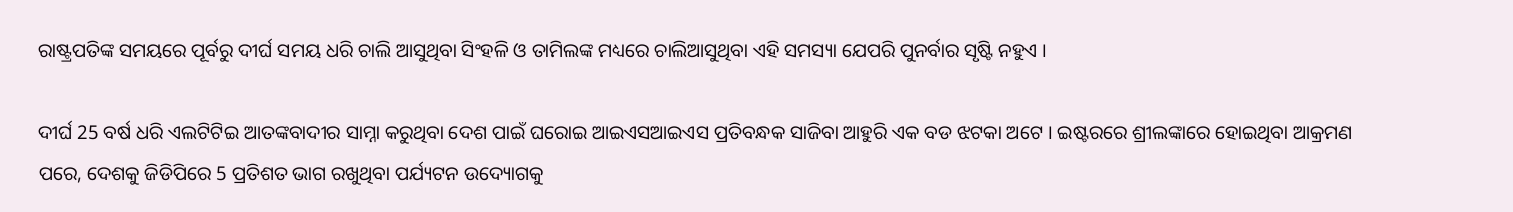ରାଷ୍ଟ୍ରପତିଙ୍କ ସମୟରେ ପୂର୍ବରୁ ଦୀର୍ଘ ସମୟ ଧରି ଚାଲି ଆସୁଥିବା ସିଂହଳି ଓ ତାମିଲଙ୍କ ମଧ୍ୟରେ ଚାଲିଆସୁଥିବା ଏହି ସମସ୍ୟା ଯେପରି ପୁନର୍ବାର ସୃଷ୍ଟି ନହୁଏ ।

ଦୀର୍ଘ 25 ବର୍ଷ ଧରି ଏଲଟିଟିଇ ଆତଙ୍କବାଦୀର ସାମ୍ନା କରୁଥିବା ଦେଶ ପାଇଁ ଘରୋଇ ଆଇଏସଆଇଏସ ପ୍ରତିବନ୍ଧକ ସାଜିବା ଆହୁରି ଏକ ବଡ ଝଟକା ଅଟେ । ଇଷ୍ଟରରେ ଶ୍ରୀଲଙ୍କାରେ ହୋଇଥିବା ଆକ୍ରମଣ ପରେ, ଦେଶକୁ ଜିଡିପିରେ 5 ପ୍ରତିଶତ ଭାଗ ରଖୁଥିବା ପର୍ଯ୍ୟଟନ ଉଦ୍ୟୋଗକୁ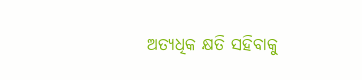ଅତ୍ୟଧିକ କ୍ଷତି ସହିବାକୁ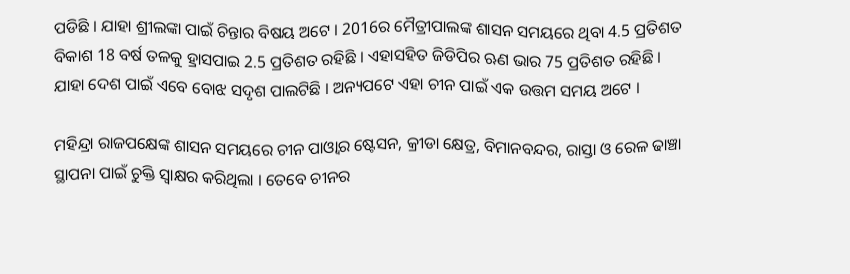ପଡିଛି । ଯାହା ଶ୍ରୀଲଙ୍କା ପାଇଁ ଚିନ୍ତାର ବିଷୟ ଅଟେ । 2016ର ମୈତ୍ରୀପାଲଙ୍କ ଶାସନ ସମୟରେ ଥିବା 4.5 ପ୍ରତିଶତ ବିକାଶ 18 ବର୍ଷ ତଳକୁ ହ୍ରାସପାଇ 2.5 ପ୍ରତିଶତ ରହିଛି । ଏହାସହିତ ଜିଡିପିର ଋଣ ଭାର 75 ପ୍ରତିଶତ ରହିଛି । ଯାହା ଦେଶ ପାଇଁ ଏବେ ବୋଝ ସଦୃଶ ପାଲଟିଛି । ଅନ୍ୟପଟେ ଏହା ଚୀନ ପାଇଁ ଏକ ଉତ୍ତମ ସମୟ ଅଟେ ।

ମହିନ୍ଦ୍ରା ରାଜପକ୍ଷେଙ୍କ ଶାସନ ସମୟରେ ଚୀନ ପାଓ୍ବାର ଷ୍ଟେସନ, କ୍ରୀଡା କ୍ଷେତ୍ର, ବିମାନବନ୍ଦର, ରାସ୍ତା ଓ ରେଳ ଢାଞ୍ଚା ସ୍ଥାପନା ପାଇଁ ଚୁକ୍ତି ସ୍ବାକ୍ଷର କରିଥିଲା । ତେବେ ଚୀନର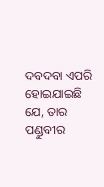ଦବଦବା ଏପରି ହୋଇଯାଇଛି ଯେ, ତାର ପଣ୍ଡୁବୀର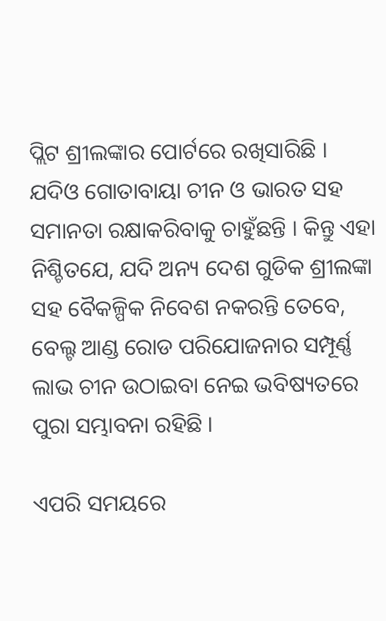ପ୍ଲିଟ ଶ୍ରୀଲଙ୍କାର ପୋର୍ଟରେ ରଖିସାରିଛି । ଯଦିଓ ଗୋତାବାୟା ଚୀନ ଓ ଭାରତ ସହ ସମାନତା ରକ୍ଷାକରିବାକୁ ଚାହୁଁଛନ୍ତି । କିନ୍ତୁ ଏହା ନିଶ୍ଚିତଯେ, ଯଦି ଅନ୍ୟ ଦେଶ ଗୁଡିକ ଶ୍ରୀଲଙ୍କା ସହ ବୈକଳ୍ପିକ ନିବେଶ ନକରନ୍ତି ତେବେ, ବେଲ୍ଟ ଆଣ୍ଡ ରୋଡ ପରିଯୋଜନାର ସମ୍ପୂର୍ଣ୍ଣ ଲାଭ ଚୀନ ଉଠାଇବା ନେଇ ଭବିଷ୍ୟତରେ ପୁରା ସମ୍ଭାବନା ରହିଛି ।

ଏପରି ସମୟରେ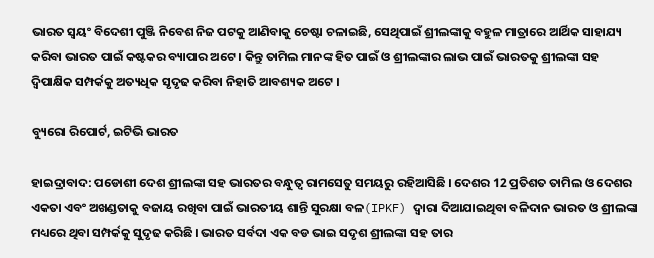ଭାରତ ସ୍ବୟଂ ବିଦେଶୀ ପୁଞ୍ଜି ନିବେଶ ନିଜ ପଟକୁ ଆଣିବାକୁ ଚେଷ୍ଟା ଚଳାଇଛି, ସେଥିପାଇଁ ଶ୍ରୀଲଙ୍କାକୁ ବହୁଳ ମାତ୍ରାରେ ଆର୍ଥିକ ସାହାଯ୍ୟ କରିବା ଭାରତ ପାଇଁ କଷ୍ଟକର ବ୍ୟାପାର ଅଟେ । କିନ୍ତୁ ତାମିଲ ମାନଙ୍କ ହିତ ପାଇଁ ଓ ଶ୍ରୀଲଙ୍କାର ଲାଭ ପାଇଁ ଭାରତକୁ ଶ୍ରୀଲଙ୍କା ସହ ଦ୍ବିପାକ୍ଷିକ ସମ୍ପର୍କକୁ ଅତ୍ୟଧିକ ସୃଦୃଢ କରିବା ନିହାତି ଆବଶ୍ୟକ ଅଟେ ।

ବ୍ୟୁରୋ ରିପୋର୍ଟ, ଇଟିଭି ଭାରତ

ହାଇଦ୍ରାବାଦ: ପଡୋଶୀ ଦେଶ ଶ୍ରୀଲଙ୍କା ସହ ଭାରତର ବନ୍ଧୁତ୍ବ ରାମସେତୁ ସମୟରୁ ରହିଆସିଛି । ଦେଶର 12 ପ୍ରତିଶତ ତାମିଲ ଓ ଦେଶର ଏକତା ଏବଂ ଅଖଣ୍ଡତାକୁ ବଜାୟ ରଖିବା ପାଇଁ ଭାରତୀୟ ଶାନ୍ତି ସୁରକ୍ଷା ବଳ(IPKF) ଦ୍ବାରା ଦିଆଯାଇଥିବା ବଳିଦାନ ଭାରତ ଓ ଶ୍ରୀଲଙ୍କା ମଧ୍ୟରେ ଥିବା ସମ୍ପର୍କକୁ ସୁଦୃଢ କରିଛି । ଭାରତ ସର୍ବଦା ଏକ ବଡ ଭାଇ ସଦୃଶ ଶ୍ରୀଲଙ୍କା ସହ ତାର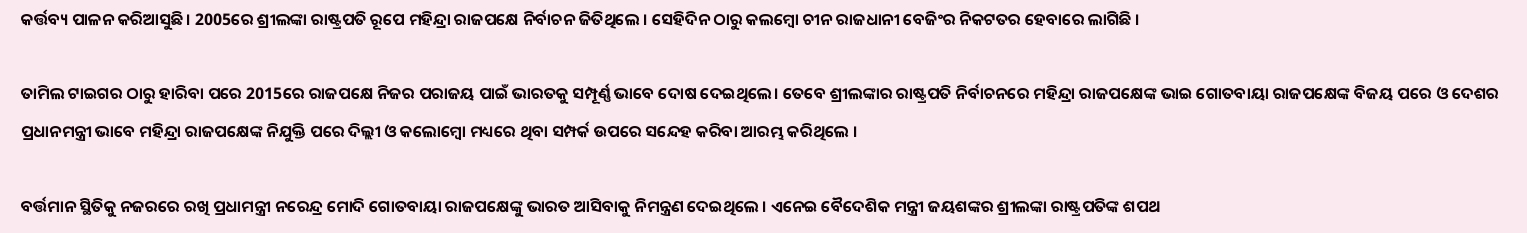କର୍ତ୍ତବ୍ୟ ପାଳନ କରିଆସୁଛି। 2005ରେ ଶ୍ରୀଲଙ୍କା ରାଷ୍ଟ୍ରପତି ରୂପେ ମହିନ୍ଦ୍ରା ରାଜପକ୍ଷେ ନିର୍ବାଚନ ଜିତିଥିଲେ । ସେହିଦିନ ଠାରୁ କଲମ୍ବୋ ଚୀନ ରାଜଧାନୀ ବେଜିଂର ନିକଟତର ହେବାରେ ଲାଗିଛି ।

ତାମିଲ ଟାଇଗର ଠାରୁ ହାରିବା ପରେ 2015ରେ ରାଜପକ୍ଷେ ନିଜର ପରାଜୟ ପାଇଁ ଭାରତକୁ ସମ୍ପୂର୍ଣ୍ଣ ଭାବେ ଦୋଷ ଦେଇଥିଲେ। ତେବେ ଶ୍ରୀଲଙ୍କାର ରାଷ୍ଟ୍ରପତି ନିର୍ବାଚନରେ ମହିନ୍ଦ୍ରା ରାଜପକ୍ଷେଙ୍କ ଭାଇ ଗୋତବାୟା ରାଜପକ୍ଷେଙ୍କ ବିଜୟ ପରେ ଓ ଦେଶର ପ୍ରଧାନମନ୍ତ୍ରୀ ଭାବେ ମହିନ୍ଦ୍ରା ରାଜପକ୍ଷେଙ୍କ ନିଯୁକ୍ତି ପରେ ଦିଲ୍ଲୀ ଓ କଲୋମ୍ବୋ ମଧ୍ୟରେ ଥିବା ସମ୍ପର୍କ ଉପରେ ସନ୍ଦେହ କରିବା ଆରମ୍ଭ କରିଥିଲେ ।

ବର୍ତ୍ତମାନ ସ୍ଥିତିକୁ ନଜରରେ ରଖି ପ୍ରଧାମନ୍ତ୍ରୀ ନରେନ୍ଦ୍ର ମୋଦି ଗୋତବାୟା ରାଜପକ୍ଷେଙ୍କୁ ଭାରତ ଆସିବାକୁ ନିମନ୍ତ୍ରଣ ଦେଇଥିଲେ । ଏନେଇ ବୈଦେଶିକ ମନ୍ତ୍ରୀ ଜୟଶଙ୍କର ଶ୍ରୀଲଙ୍କା ରାଷ୍ଟ୍ରପତିଙ୍କ ଶପଥ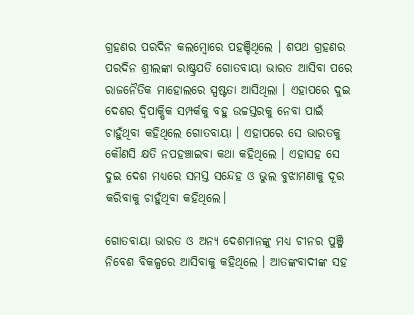ଗ୍ରହଣର ପରଦିନ କଲମ୍ବୋରେ ପହଞ୍ଚିଥିଲେ । ଶପଥ ଗ୍ରହଣର ପରଦିନ ଶ୍ରୀଲଙ୍କା ରାଷ୍ଟ୍ରପତି ଗୋତବାୟା ଭାରତ ଆସିବା ପରେ ରାଜନୈତିକ ମାହୋଲରେ ସ୍ପଷ୍ଟତା ଆସିଥିଲା । ଏହାପରେ ଦୁଇ ଦେଶର ଦ୍ବିପାକ୍ଷିକ ସମ୍ପର୍କକୁ ବହୁ ଉଚ୍ଚସ୍ତରକୁ ନେବା ପାଇଁ ଚାହୁଁଥିବା କହିଥିଲେ ଗୋତବାୟା । ଏହାପରେ ସେ ଭାରତକୁ କୌଣସି କ୍ଷତି ନପହଞ୍ଚାଇବା କଥା କହିଥିଲେ । ଏହାସହ ସେ ଦୁଇ ଦେଶ ମଧ୍ୟରେ ସମସ୍ତ ସନ୍ଦେହ ଓ ଭୁଲ ବୁଝାମଣାକୁ ଦୂର କରିବାକୁ ଚାହୁଁଥିବା କହିଥିଲେ।

ଗୋତବାୟା ଭାରତ ଓ ଅନ୍ୟ ଦେଶମାନଙ୍କୁ ମଧ୍ୟ ଚୀନର ପୁଞ୍ଜି ନିବେଶ ବିକଳ୍ପରେ ଆସିବାକୁ କହିଥିଲେ । ଆତଙ୍କବାଦୀଙ୍କ ସହ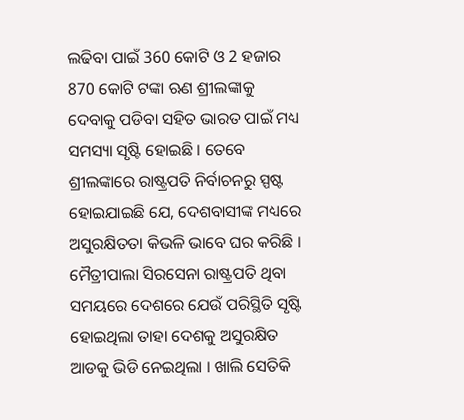ଲଢିବା ପାଇଁ 360 କୋଟି ଓ 2 ହଜାର 870 କୋଟି ଟଙ୍କା ଋଣ ଶ୍ରୀଲଙ୍କାକୁ ଦେବାକୁ ପଡିବା ସହିତ ଭାରତ ପାଇଁ ମଧ୍ୟ ସମସ୍ୟା ସୃଷ୍ଟି ହୋଇଛି । ତେବେ ଶ୍ରୀଲଙ୍କାରେ ରାଷ୍ଟ୍ରପତି ନିର୍ବାଚନରୁ ସ୍ପଷ୍ଟ ହୋଇଯାଇଛି ଯେ, ଦେଶବାସୀଙ୍କ ମଧ୍ୟରେ ଅସୁରକ୍ଷିତତା କିଭଳି ଭାବେ ଘର କରିଛି । ମୈତ୍ରୀପାଲା ସିରସେନା ରାଷ୍ଟ୍ରପତି ଥିବା ସମୟରେ ଦେଶରେ ଯେଉଁ ପରିସ୍ଥିତି ସୃଷ୍ଟି ହୋଇଥିଲା ତାହା ଦେଶକୁ ଅସୁରକ୍ଷିତ ଆଡକୁ ଭିଡି ନେଇଥିଲା । ଖାଲି ସେତିକି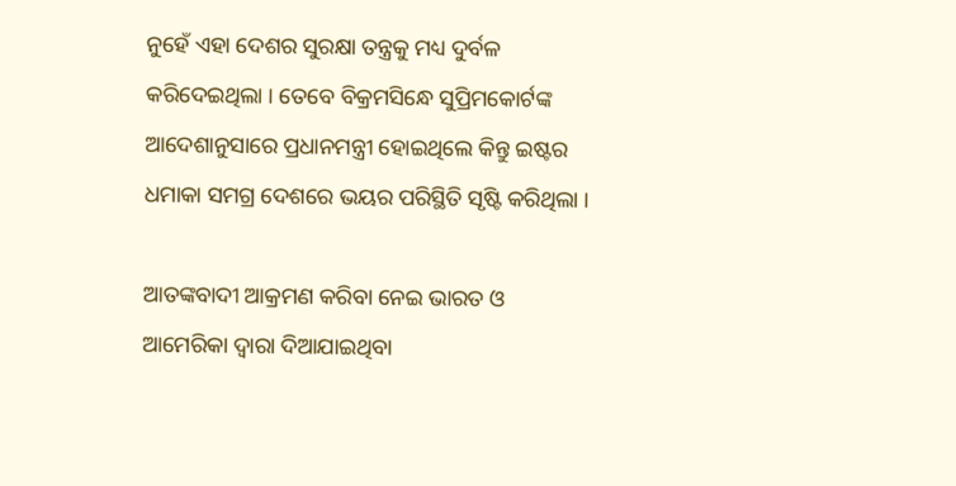ନୁହେଁ ଏହା ଦେଶର ସୁରକ୍ଷା ତନ୍ତ୍ରକୁ ମଧ୍ୟ ଦୁର୍ବଳ କରିଦେଇଥିଲା । ତେବେ ବିକ୍ରମସିନ୍ଧେ ସୁପ୍ରିମକୋର୍ଟଙ୍କ ଆଦେଶାନୁସାରେ ପ୍ରଧାନମନ୍ତ୍ରୀ ହୋଇଥିଲେ କିନ୍ତୁ ଇଷ୍ଟର ଧମାକା ସମଗ୍ର ଦେଶରେ ଭୟର ପରିସ୍ଥିତି ସୃଷ୍ଟି କରିଥିଲା ।

ଆତଙ୍କବାଦୀ ଆକ୍ରମଣ କରିବା ନେଇ ଭାରତ ଓ ଆମେରିକା ଦ୍ବାରା ଦିଆଯାଇଥିବା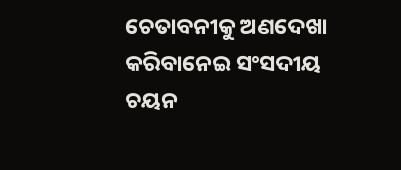ଚେତାବନୀକୁ ଅଣଦେଖା କରିବାନେଇ ସଂସଦୀୟ ଚୟନ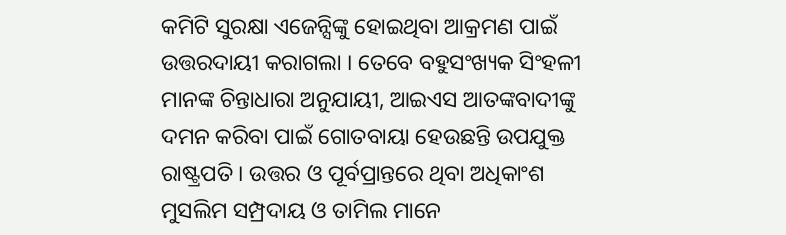କମିଟି ସୁରକ୍ଷା ଏଜେନ୍ସିଙ୍କୁ ହୋଇଥିବା ଆକ୍ରମଣ ପାଇଁ ଉତ୍ତରଦାୟୀ କରାଗଲା । ତେବେ ବହୁସଂଖ୍ୟକ ସିଂହଳୀ ମାନଙ୍କ ଚିନ୍ତାଧାରା ଅନୁଯାୟୀ, ଆଇଏସ ଆତଙ୍କବାଦୀଙ୍କୁ ଦମନ କରିବା ପାଇଁ ଗୋତବାୟା ହେଉଛନ୍ତି ଉପଯୁକ୍ତ ରାଷ୍ଟ୍ରପତି । ଉତ୍ତର ଓ ପୂର୍ବପ୍ରାନ୍ତରେ ଥିବା ଅଧିକାଂଶ ମୁସଲିମ ସମ୍ପ୍ରଦାୟ ଓ ତାମିଲ ମାନେ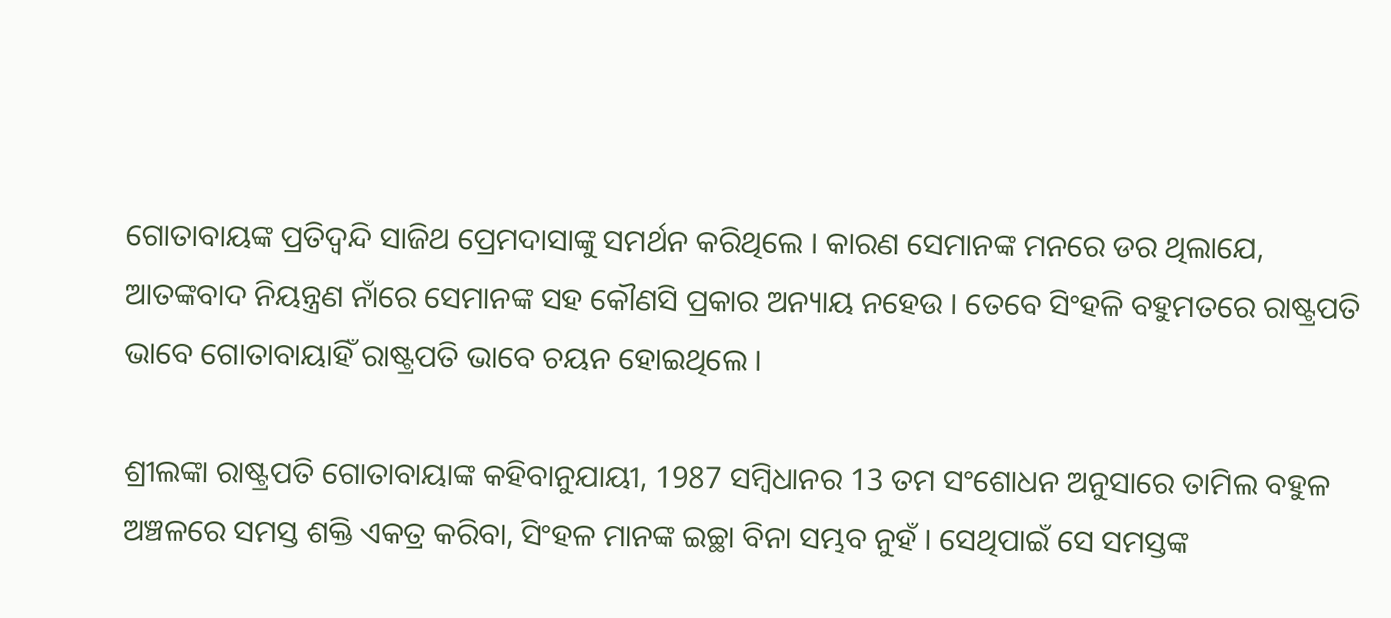ଗୋତାବାୟଙ୍କ ପ୍ରତିଦ୍ବନ୍ଦି ସାଜିଥ ପ୍ରେମଦାସାଙ୍କୁ ସମର୍ଥନ କରିଥିଲେ । କାରଣ ସେମାନଙ୍କ ମନରେ ଡର ଥିଲାଯେ, ଆତଙ୍କବାଦ ନିୟନ୍ତ୍ରଣ ନାଁରେ ସେମାନଙ୍କ ସହ କୌଣସି ପ୍ରକାର ଅନ୍ୟାୟ ନହେଉ । ତେବେ ସିଂହଳି ବହୁମତରେ ରାଷ୍ଟ୍ରପତି ଭାବେ ଗୋତାବାୟାହିଁ ରାଷ୍ଟ୍ରପତି ଭାବେ ଚୟନ ହୋଇଥିଲେ ।

ଶ୍ରୀଲଙ୍କା ରାଷ୍ଟ୍ରପତି ଗୋତାବାୟାଙ୍କ କହିବାନୁଯାୟୀ, 1987 ସମ୍ବିଧାନର 13 ତମ ସଂଶୋଧନ ଅନୁସାରେ ତାମିଲ ବହୁଳ ଅଞ୍ଚଳରେ ସମସ୍ତ ଶକ୍ତି ଏକତ୍ର କରିବା, ସିଂହଳ ମାନଙ୍କ ଇଚ୍ଛା ବିନା ସମ୍ଭବ ନୁହଁ । ସେଥିପାଇଁ ସେ ସମସ୍ତଙ୍କ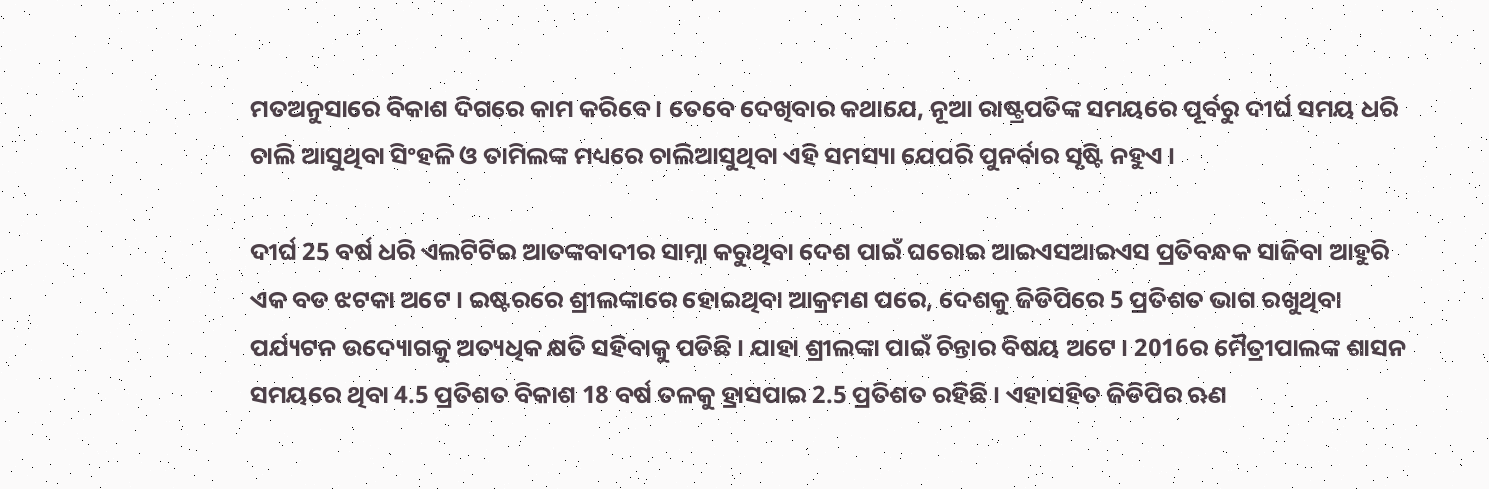ମତଅନୁସାରେ ବିକାଶ ଦିଗରେ କାମ କରିବେ । ତେବେ ଦେଖିବାର କଥାଯେ, ନୂଆ ରାଷ୍ଟ୍ରପତିଙ୍କ ସମୟରେ ପୂର୍ବରୁ ଦୀର୍ଘ ସମୟ ଧରି ଚାଲି ଆସୁଥିବା ସିଂହଳି ଓ ତାମିଲଙ୍କ ମଧ୍ୟରେ ଚାଲିଆସୁଥିବା ଏହି ସମସ୍ୟା ଯେପରି ପୁନର୍ବାର ସୃଷ୍ଟି ନହୁଏ ।

ଦୀର୍ଘ 25 ବର୍ଷ ଧରି ଏଲଟିଟିଇ ଆତଙ୍କବାଦୀର ସାମ୍ନା କରୁଥିବା ଦେଶ ପାଇଁ ଘରୋଇ ଆଇଏସଆଇଏସ ପ୍ରତିବନ୍ଧକ ସାଜିବା ଆହୁରି ଏକ ବଡ ଝଟକା ଅଟେ । ଇଷ୍ଟରରେ ଶ୍ରୀଲଙ୍କାରେ ହୋଇଥିବା ଆକ୍ରମଣ ପରେ, ଦେଶକୁ ଜିଡିପିରେ 5 ପ୍ରତିଶତ ଭାଗ ରଖୁଥିବା ପର୍ଯ୍ୟଟନ ଉଦ୍ୟୋଗକୁ ଅତ୍ୟଧିକ କ୍ଷତି ସହିବାକୁ ପଡିଛି । ଯାହା ଶ୍ରୀଲଙ୍କା ପାଇଁ ଚିନ୍ତାର ବିଷୟ ଅଟେ । 2016ର ମୈତ୍ରୀପାଲଙ୍କ ଶାସନ ସମୟରେ ଥିବା 4.5 ପ୍ରତିଶତ ବିକାଶ 18 ବର୍ଷ ତଳକୁ ହ୍ରାସପାଇ 2.5 ପ୍ରତିଶତ ରହିଛି । ଏହାସହିତ ଜିଡିପିର ଋଣ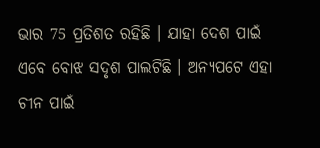ଭାର 75 ପ୍ରତିଶତ ରହିଛି । ଯାହା ଦେଶ ପାଇଁ ଏବେ ବୋଝ ସଦୃଶ ପାଲଟିଛି । ଅନ୍ୟପଟେ ଏହା ଚୀନ ପାଇଁ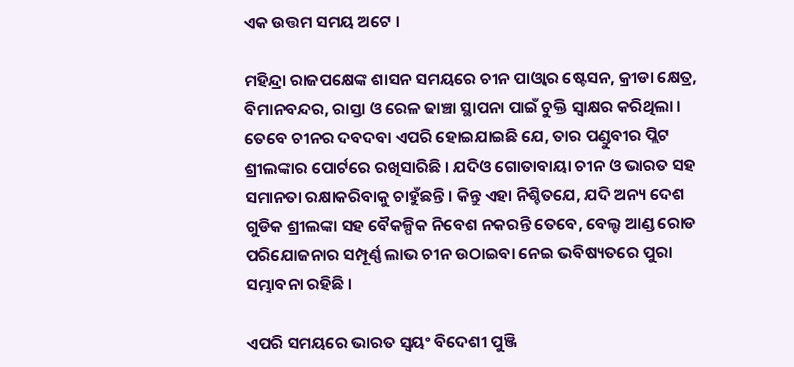ଏକ ଉତ୍ତମ ସମୟ ଅଟେ ।

ମହିନ୍ଦ୍ରା ରାଜପକ୍ଷେଙ୍କ ଶାସନ ସମୟରେ ଚୀନ ପାଓ୍ବାର ଷ୍ଟେସନ, କ୍ରୀଡା କ୍ଷେତ୍ର, ବିମାନବନ୍ଦର, ରାସ୍ତା ଓ ରେଳ ଢାଞ୍ଚା ସ୍ଥାପନା ପାଇଁ ଚୁକ୍ତି ସ୍ବାକ୍ଷର କରିଥିଲା । ତେବେ ଚୀନର ଦବଦବା ଏପରି ହୋଇଯାଇଛି ଯେ, ତାର ପଣ୍ଡୁବୀର ପ୍ଲିଟ ଶ୍ରୀଲଙ୍କାର ପୋର୍ଟରେ ରଖିସାରିଛି । ଯଦିଓ ଗୋତାବାୟା ଚୀନ ଓ ଭାରତ ସହ ସମାନତା ରକ୍ଷାକରିବାକୁ ଚାହୁଁଛନ୍ତି । କିନ୍ତୁ ଏହା ନିଶ୍ଚିତଯେ, ଯଦି ଅନ୍ୟ ଦେଶ ଗୁଡିକ ଶ୍ରୀଲଙ୍କା ସହ ବୈକଳ୍ପିକ ନିବେଶ ନକରନ୍ତି ତେବେ, ବେଲ୍ଟ ଆଣ୍ଡ ରୋଡ ପରିଯୋଜନାର ସମ୍ପୂର୍ଣ୍ଣ ଲାଭ ଚୀନ ଉଠାଇବା ନେଇ ଭବିଷ୍ୟତରେ ପୁରା ସମ୍ଭାବନା ରହିଛି ।

ଏପରି ସମୟରେ ଭାରତ ସ୍ବୟଂ ବିଦେଶୀ ପୁଞ୍ଜି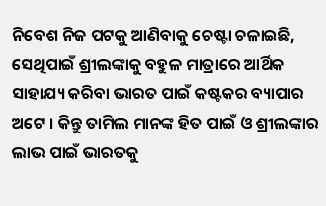ନିବେଶ ନିଜ ପଟକୁ ଆଣିବାକୁ ଚେଷ୍ଟା ଚଳାଇଛି, ସେଥିପାଇଁ ଶ୍ରୀଲଙ୍କାକୁ ବହୁଳ ମାତ୍ରାରେ ଆର୍ଥିକ ସାହାଯ୍ୟ କରିବା ଭାରତ ପାଇଁ କଷ୍ଟକର ବ୍ୟାପାର ଅଟେ । କିନ୍ତୁ ତାମିଲ ମାନଙ୍କ ହିତ ପାଇଁ ଓ ଶ୍ରୀଲଙ୍କାର ଲାଭ ପାଇଁ ଭାରତକୁ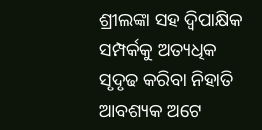ଶ୍ରୀଲଙ୍କା ସହ ଦ୍ବିପାକ୍ଷିକ ସମ୍ପର୍କକୁ ଅତ୍ୟଧିକ ସୃଦୃଢ କରିବା ନିହାତି ଆବଶ୍ୟକ ଅଟେ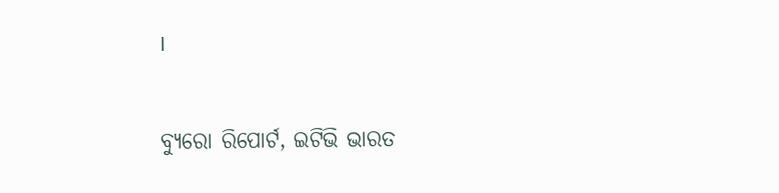।

ବ୍ୟୁରୋ ରିପୋର୍ଟ, ଇଟିଭି ଭାରତ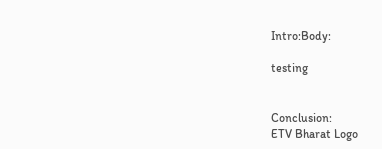Intro:Body:

testing


Conclusion:
ETV Bharat Logo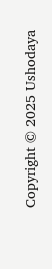Copyright © 2025 Ushodaya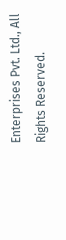Enterprises Pvt. Ltd., All Rights Reserved.